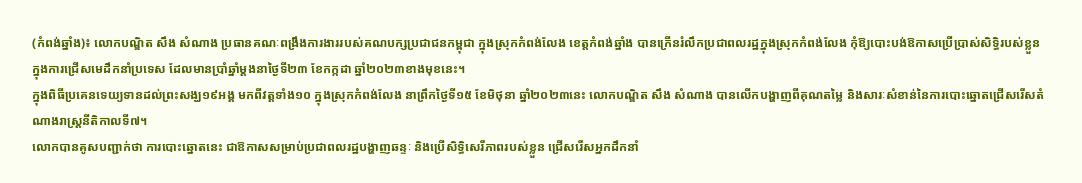(កំពង់ឆ្នាំង)៖ លោកបណ្ឌិត សឹង សំណាង ប្រធានគណៈពង្រឹងការងាររបស់គណបក្សប្រជាជនកម្ពុជា ក្នុងស្រុកកំពង់លែង ខេត្តកំពង់ឆ្នាំង បានក្រើនរំលឹកប្រជាពលរដ្ឋក្នុងស្រុកកំពង់លែង កុំឱ្យបោះបង់ឱកាសប្រើប្រាស់សិទ្ធិរបស់ខ្លួនក្នុងការជ្រើសមេដឹកនាំប្រទេស ដែលមានប្រាំឆ្នាំម្តងនាថ្ងៃទី២៣ ខែកក្កដា ឆ្នាំ២០២៣ខាងមុខនេះ។
ក្នុងពិធីប្រគេនទេយ្យទានដល់ព្រះសង្ឃ១៩អង្គ មកពីវត្តទាំង១០ ក្នុងស្រុកកំពង់លែង នាព្រឹកថ្ងៃទី១៥ ខែមិថុនា ឆ្នាំ២០២៣នេះ លោកបណ្ឌិត សឹង សំណាង បានលើកបង្ហាញពីគុណតម្លៃ និងសារៈសំខាន់នៃការបោះឆ្នោតជ្រើសរើសតំណាងរាស្ត្រនីតិកាលទី៧។
លោកបានគូសបញ្ជាក់ថា ការបោះឆ្នោតនេះ ជាឱកាសសម្រាប់ប្រជាពលរដ្ឋបង្ហាញឆន្ទៈ និងប្រើសិទ្ធិសេរីភាពរបស់ខ្លួន ជ្រើសរើសអ្នកដឹកនាំ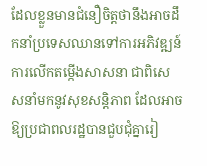ដែលខ្លួនមានជំនឿចិត្តថានឹងអាចដឹកនាំប្រទេសឈានទៅការអភិវឌ្ឍន៍ ការលើកតម្កើងសាសនា ជាពិសេសនាំមកនូវសុខសន្តិភាព ដែលអាចឱ្យប្រជាពលរដ្ឋបានជួបជុំគ្នារៀ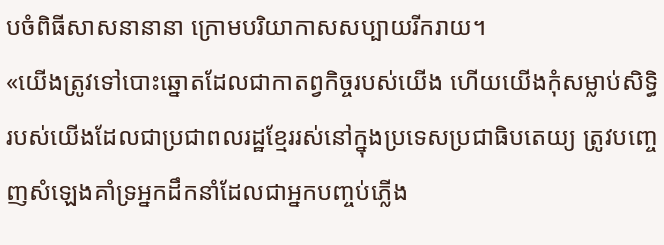បចំពិធីសាសនានានា ក្រោមបរិយាកាសសប្បាយរីករាយ។
«យើងត្រូវទៅបោះឆ្នោតដែលជាកាតព្វកិច្ចរបស់យើង ហើយយើងកុំសម្លាប់សិទ្ធិរបស់យើងដែលជាប្រជាពលរដ្ឋខ្មែររស់នៅក្នុងប្រទេសប្រជាធិបតេយ្យ ត្រូវបញ្ចេញសំឡេងគាំទ្រអ្នកដឹកនាំដែលជាអ្នកបញ្ចប់ភ្លើង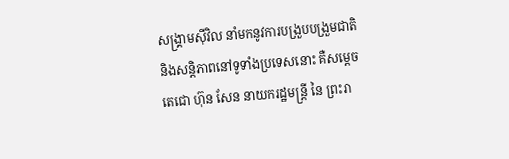សង្គ្រាមស៊ីវិល នាំមកនូវការបង្រួបបង្រួមជាតិ និងសន្តិភាពនៅទូទាំងប្រទេសនោះ គឺសម្តេចតេជោ ហ៊ុន សែន នាយករដ្ឋមន្ត្រី នៃ ព្រះរា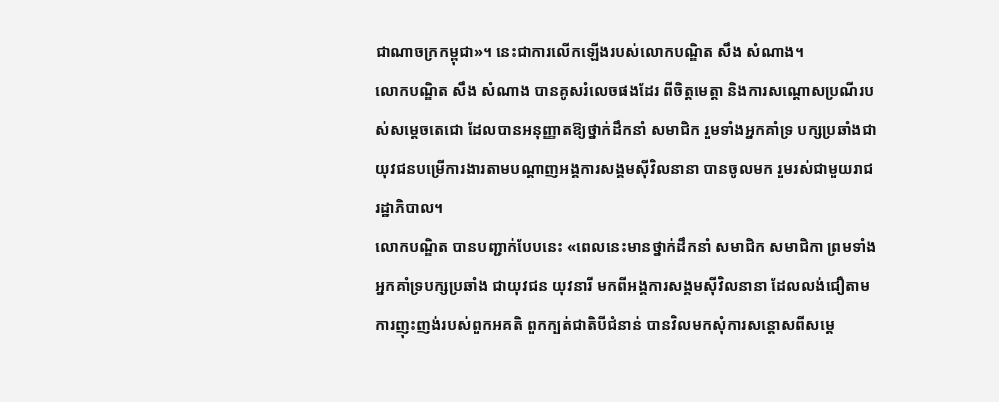ជាណាចក្រកម្ពុជា»។ នេះជាការលើកឡើងរបស់លោកបណ្ឌិត សឹង សំណាង។
លោកបណ្ឌិត សឹង សំណាង បានគូសរំលេចផងដែរ ពីចិត្តមេត្តា និងការសណ្តោសប្រណីរបស់សម្តេចតេជោ ដែលបានអនុញ្ញាតឱ្យថ្នាក់ដឹកនាំ សមាជិក រួមទាំងអ្នកគាំទ្រ បក្សប្រឆាំងជាយុវជនបម្រើការងារតាមបណ្តាញអង្គការសង្គមស៊ីវិលនានា បានចូលមក រួមរស់ជាមួយរាជរដ្ឋាភិបាល។
លោកបណ្ឌិត បានបញ្ជាក់បែបនេះ «ពេលនេះមានថ្នាក់ដឹកនាំ សមាជិក សមាជិកា ព្រមទាំងអ្នកគាំទ្របក្សប្រឆាំង ជាយុវជន យុវនារី មកពីអង្គការសង្គមស៊ីវិលនានា ដែលលង់ជឿតាមការញុះញង់របស់ពួកអគតិ ពួកក្បត់ជាតិបីជំនាន់ បានវិលមកសុំការសន្តោសពីសម្តេ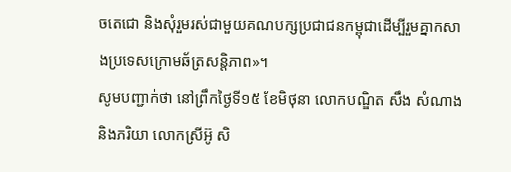ចតេជោ និងសុំរួមរស់ជាមួយគណបក្សប្រជាជនកម្ពុជាដើម្បីរួមគ្នាកសាងប្រទេសក្រោមឆ័ត្រសន្តិភាព»។
សូមបញ្ជាក់ថា នៅព្រឹកថ្ងៃទី១៥ ខែមិថុនា លោកបណ្ឌិត សឹង សំណាង និងភរិយា លោកស្រីអ៊ូ សិ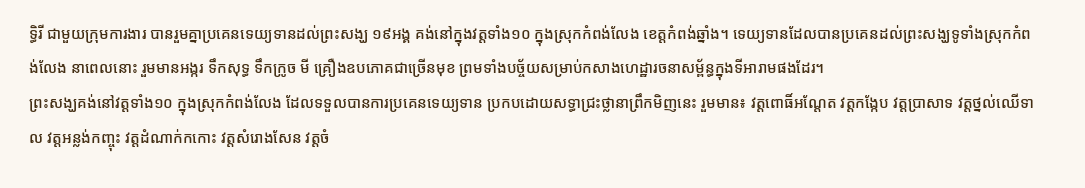ទ្ធិរី ជាមួយក្រុមការងារ បានរួមគ្នាប្រគេនទេយ្យទានដល់ព្រះសង្ឃ ១៩អង្គ គង់នៅក្នុងវត្តទាំង១០ ក្នុងស្រុកកំពង់លែង ខេត្តកំពង់ឆ្នាំង។ ទេយ្យទានដែលបានប្រគេនដល់ព្រះសង្ឃទូទាំងស្រុកកំពង់លែង នាពេលនោះ រួមមានអង្ករ ទឹកសុទ្ធ ទឹកក្រូច មី គ្រឿងឧបភោគជាច្រើនមុខ ព្រមទាំងបច្ច័យសម្រាប់កសាងហេដ្ឋារចនាសម្ព័ន្ធក្នុងទីអារាមផងដែរ។
ព្រះសង្ឃគង់នៅវត្តទាំង១០ ក្នុងស្រុកកំពង់លែង ដែលទទួលបានការប្រគេនទេយ្យទាន ប្រកបដោយសទ្ធាជ្រះថ្លានាព្រឹកមិញនេះ រួមមាន៖ វត្តពោធិ៍អណ្តែត វត្តកង្កែប វត្តប្រាសាទ វត្តថ្នល់ឈើទាល វត្តអន្លង់កញ្ចុះ វត្តដំណាក់កកោះ វត្តសំរោងសែន វត្តចំ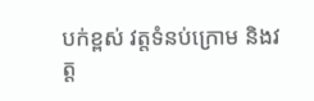បក់ខ្ពស់ វត្តទំនប់ក្រោម និងវត្ត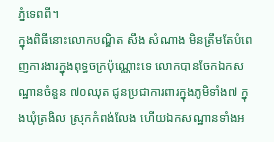ភ្នំទេពពី។
ក្នុងពិធីនោះលោកបណ្ឌិត សឹង សំណាង មិនត្រឹមតែបំពេញការងារក្នុងពុទ្ធចក្រប៉ុណ្ណោះទេ លោកបានចែកឯកសណ្ឋានចំនួន ៧០ឈុត ជូនប្រជាការពារក្នុងភូមិទាំង៧ ក្នុងឃុំត្រងិល ស្រុកកំពង់លែង ហើយឯកសណ្ឋានទាំងអ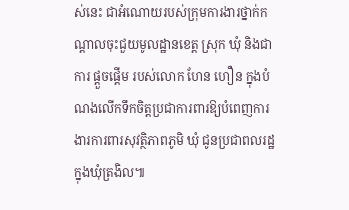ស់នេះ ជាអំណោយរបស់ក្រុមការងារថ្នាក់កណ្តាលចុះជួយមូលដ្ឋានខេត្ត ស្រុក ឃុំ និងជាការ ផ្តួចផ្តើម របស់លោក ហែន ហឿន ក្នុងបំណងលើកទឹកចិត្តប្រជាការពារឱ្យបំពេញការងារការពារសុវត្ថិភាពភូមិ ឃុំ ជូនប្រជាពលរដ្ឋក្នុងឃុំត្រងិល៕